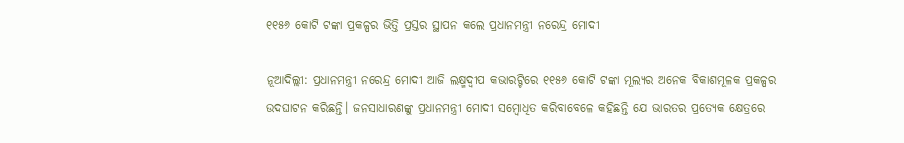୧୧୫୬ କୋଟି ଟଙ୍କା ପ୍ରକଳ୍ପର ଭିତ୍ତି ପ୍ରସ୍ତର ସ୍ଥାପନ କଲେ ପ୍ରଧାନମନ୍ତ୍ରୀ ନରେନ୍ଦ୍ର ମୋଦୀ

ନୂଆଦିଲ୍ଲୀ: ପ୍ରଧାନମନ୍ତ୍ରୀ ନରେନ୍ଦ୍ର ମୋଦୀ ଆଜି ଲକ୍ଷ୍ମଦ୍ୱୀପ କଭାରଟ୍ଟିରେ ୧୧୫୬ କୋଟି ଟଙ୍କା ମୂଲ୍ୟର ଅନେକ ବିକାଶମୂଳକ ପ୍ରକଳ୍ପର ଉଦଘାଟନ କରିଛନ୍ତି। ଜନସାଧାରଣଙ୍କୁ ପ୍ରଧାନମନ୍ତ୍ରୀ ମୋଦୀ ସମ୍ବୋଧିତ କରିବାବେଳେ କହିଛନ୍ତି ଯେ ଭାରତର ପ୍ରତ୍ୟେକ କ୍ଷେତ୍ରରେ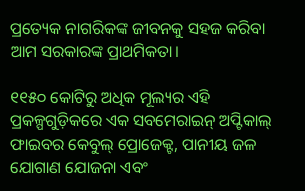ପ୍ରତ୍ୟେକ ନାଗରିକଙ୍କ ଜୀବନକୁ ସହଜ କରିବା ଆମ ସରକାରଙ୍କ ପ୍ରାଥମିକତା।

୧୧୫୦ କୋଟିରୁ ଅଧିକ ମୂଲ୍ୟର ଏହି ପ୍ରକଳ୍ପଗୁଡ଼ିକରେ ଏକ ସବମେରାଇନ୍ ଅପ୍ଟିକାଲ୍ ଫାଇବର କେବୁଲ୍ ପ୍ରୋଜେକ୍ଟ, ପାନୀୟ ଜଳ ଯୋଗାଣ ଯୋଜନା ଏବଂ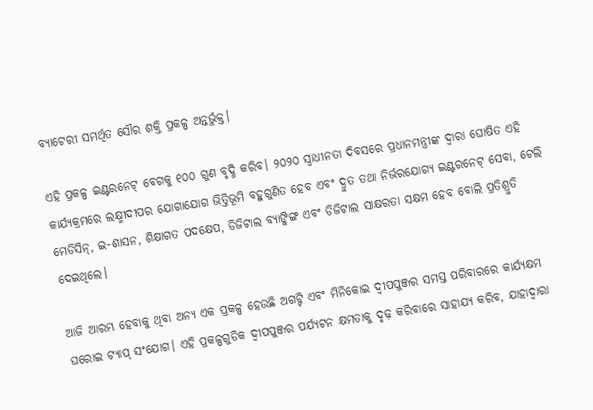ବ୍ୟାଟେରୀ ସମର୍ଥିତ ସୌର ଶକ୍ତି ପ୍ରକଳ୍ପ ଅନ୍ତର୍ଭୁକ୍ତ।

ଏହି ପ୍ରକଳ୍ପ ଇଣ୍ଟରନେଟ୍ ବେଗକୁ ୧୦୦ ଗୁଣ ବୃଦ୍ଧି କରିବ। ୨୦୨୦ ସ୍ଵାଧୀନତା ଦିବସରେ ପ୍ରଧାନମନ୍ତ୍ରୀଙ୍କ ଦ୍ଵାରା ଘୋଷିତ ଏହି କାର୍ଯ୍ୟକ୍ରମରେ ଲକ୍ଷ୍ମୀଦୀପର ଯୋଗାଯୋଗ ଭିତ୍ତିଭୂମି ବହୁଗୁଣିତ ହେବ ଏବଂ ଦ୍ରୁତ ତଥା ନିର୍ଭରଯୋଗ୍ୟ ଇଣ୍ଟରନେଟ୍ ସେବା, ଟେଲି ମେଡିସିନ୍, ଇ-ଶାସନ, ଶିକ୍ଷାଗତ ପଦକ୍ଷେପ, ଡିଜିଟାଲ ବ୍ୟାଙ୍କିଙ୍ଗ ଏବଂ ଡିଜିଟାଲ ସାକ୍ଷରତା ସକ୍ଷମ ହେବ ବୋଲି ପ୍ରତିଶ୍ରୁତି ଦେଇଥିଲେ।

ଆଜି ଆରମ୍ଭ ହେବାକୁ ଥିବା ଅନ୍ୟ ଏକ ପ୍ରକଳ୍ପ ହେଉଛି ଅଗଟ୍ଟି ଏବଂ ମିନିକୋଇ ଦ୍ୱୀପପୁଞ୍ଜର ସମସ୍ତ ପରିବାରରେ କାର୍ଯ୍ୟକ୍ଷମ ଘରୋଇ ଟ୍ୟାପ୍ ସଂଯୋଗ। ଏହି ପ୍ରକଳ୍ପଗୁଡିକ ଦ୍ୱୀପପୁଞ୍ଜର ପର୍ଯ୍ୟଟନ କ୍ଷମତାକୁ ଦୃଢ଼ କରିବାରେ ସାହାଯ୍ୟ କରିବ, ଯାହାଦ୍ୱାରା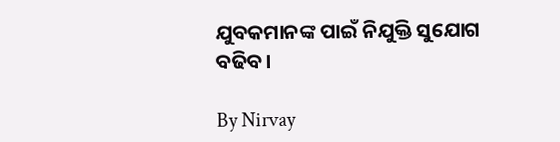ଯୁବକମାନଙ୍କ ପାଇଁ ନିଯୁକ୍ତି ସୁଯୋଗ ବଢିବ।

By Nirvay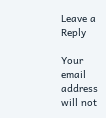Leave a Reply

Your email address will not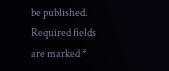be published. Required fields are marked *